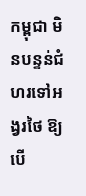កម្ពុជា មិនបន្ទន់ជំហរទៅអង្វរថៃ ឱ្យបើ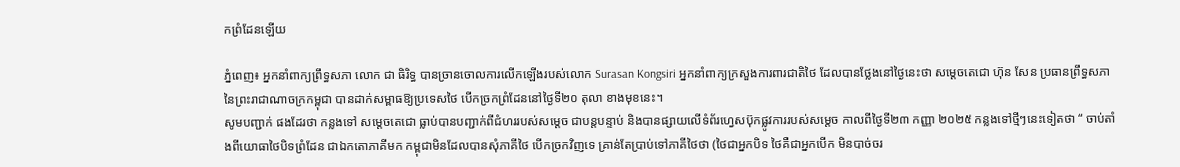កព្រំដែនឡើយ

ភ្នំពេញ៖ អ្នកនាំពាក្យព្រឹទ្ធសភា លោក ជា ធិរិទ្ធ បានច្រានចោលការលើកឡើងរបស់លោក Surasan Kongsiri អ្នកនាំពាក្យក្រសួងការពារជាតិថៃ ដែលបានថ្លែងនៅថ្ងៃនេះថា សម្ដេចតេជោ ហ៊ុន សែន ប្រធានព្រឹទ្ធសភានៃព្រះរាជាណាចក្រកម្ពុជា បានដាក់សម្ពាធឱ្យប្រទេសថៃ បើកច្រកព្រំដែននៅថ្ងៃទី២០ តុលា ខាងមុខនេះ។
សូមបញ្ជាក់ ផងដែរថា កន្លងទៅ សម្ដេចតេជោ ធ្លាប់បានបញ្ជាក់ពីជំហររបស់សម្ដេច ជាបន្តបន្ទាប់ និងបានផ្សាយលើទំព័រហ្វេសប៊ុកផ្លូវការរបស់សម្ដេច កាលពីថ្ងៃទី២៣ កញ្ញា ២០២៥ កន្លងទៅថ្មីៗនេះទៀតថា “ ចាប់តាំងពីយោធាថៃបិទព្រំដែន ជាឯកតោភាគីមក កម្ពុជាមិនដែលបានសុំភាគីថៃ បើកច្រកវិញទេ គ្រាន់តែប្រាប់ទៅភាគីថៃថា (ថៃជាអ្នកបិទ ថៃគឺជាអ្នកបើក មិនបាច់ចរ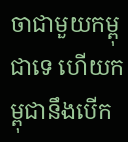ចាជាមួយកម្ពុជាទេ ហើយកម្ពុជានឹងបើក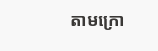តាមក្រោ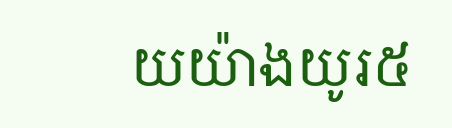យយ៉ាងយូរ៥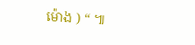ម៉ោង ) “ ៕